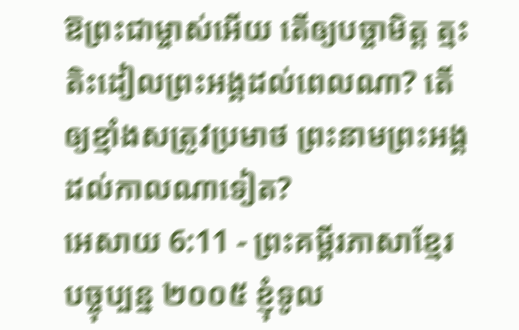ឱព្រះជាម្ចាស់អើយ តើឲ្យបច្ចាមិត្ត ត្មះតិះដៀលព្រះអង្គដល់ពេលណា? តើឲ្យខ្មាំងសត្រូវប្រមាថ ព្រះនាមព្រះអង្គដល់កាលណាទៀត?
អេសាយ 6:11 - ព្រះគម្ពីរភាសាខ្មែរបច្ចុប្បន្ន ២០០៥ ខ្ញុំទូល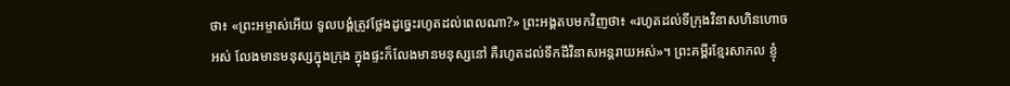ថា៖ «ព្រះអម្ចាស់អើយ ទូលបង្គំត្រូវថ្លែងដូច្នេះរហូតដល់ពេលណា?» ព្រះអង្គតបមកវិញថា៖ «រហូតដល់ទីក្រុងវិនាសហិនហោចអស់ លែងមានមនុស្សក្នុងក្រុង ក្នុងផ្ទះក៏លែងមានមនុស្សនៅ គឺរហូតដល់ទឹកដីវិនាសអន្តរាយអស់»។ ព្រះគម្ពីរខ្មែរសាកល ខ្ញុំ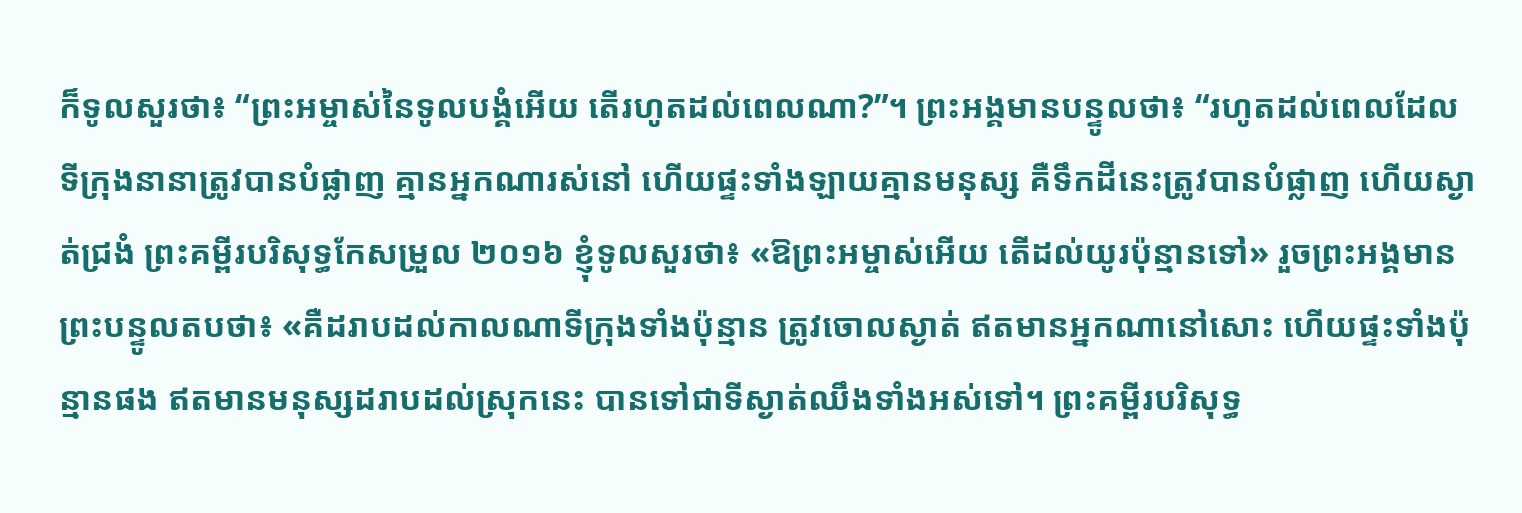ក៏ទូលសួរថា៖ “ព្រះអម្ចាស់នៃទូលបង្គំអើយ តើរហូតដល់ពេលណា?”។ ព្រះអង្គមានបន្ទូលថា៖ “រហូតដល់ពេលដែលទីក្រុងនានាត្រូវបានបំផ្លាញ គ្មានអ្នកណារស់នៅ ហើយផ្ទះទាំងឡាយគ្មានមនុស្ស គឺទឹកដីនេះត្រូវបានបំផ្លាញ ហើយស្ងាត់ជ្រងំ ព្រះគម្ពីរបរិសុទ្ធកែសម្រួល ២០១៦ ខ្ញុំទូលសួរថា៖ «ឱព្រះអម្ចាស់អើយ តើដល់យូរប៉ុន្មានទៅ» រួចព្រះអង្គមានព្រះបន្ទូលតបថា៖ «គឺដរាបដល់កាលណាទីក្រុងទាំងប៉ុន្មាន ត្រូវចោលស្ងាត់ ឥតមានអ្នកណានៅសោះ ហើយផ្ទះទាំងប៉ុន្មានផង ឥតមានមនុស្សដរាបដល់ស្រុកនេះ បានទៅជាទីស្ងាត់ឈឹងទាំងអស់ទៅ។ ព្រះគម្ពីរបរិសុទ្ធ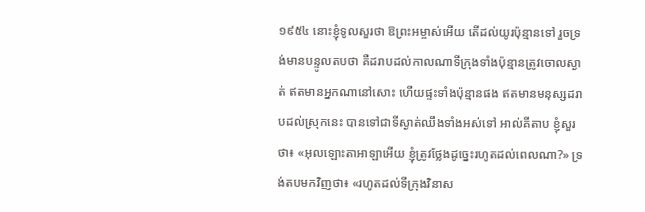១៩៥៤ នោះខ្ញុំទូលសួរថា ឱព្រះអម្ចាស់អើយ តើដល់យូរប៉ុន្មានទៅ រួចទ្រង់មានបន្ទូលតបថា គឺដរាបដល់កាលណាទីក្រុងទាំងប៉ុន្មានត្រូវចោលស្ងាត់ ឥតមានអ្នកណានៅសោះ ហើយផ្ទះទាំងប៉ុន្មានផង ឥតមានមនុស្សដរាបដល់ស្រុកនេះ បានទៅជាទីស្ងាត់ឈឹងទាំងអស់ទៅ អាល់គីតាប ខ្ញុំសួរថា៖ «អុលឡោះតាអាឡាអើយ ខ្ញុំត្រូវថ្លែងដូច្នេះរហូតដល់ពេលណា?» ទ្រង់តបមកវិញថា៖ «រហូតដល់ទីក្រុងវិនាស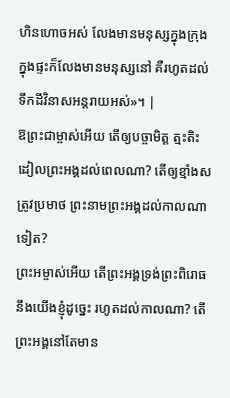ហិនហោចអស់ លែងមានមនុស្សក្នុងក្រុង ក្នុងផ្ទះក៏លែងមានមនុស្សនៅ គឺរហូតដល់ទឹកដីវិនាសអន្តរាយអស់»។ |
ឱព្រះជាម្ចាស់អើយ តើឲ្យបច្ចាមិត្ត ត្មះតិះដៀលព្រះអង្គដល់ពេលណា? តើឲ្យខ្មាំងសត្រូវប្រមាថ ព្រះនាមព្រះអង្គដល់កាលណាទៀត?
ព្រះអម្ចាស់អើយ តើព្រះអង្គទ្រង់ព្រះពិរោធ នឹងយើងខ្ញុំដូច្នេះ រហូតដល់កាលណា? តើព្រះអង្គនៅតែមាន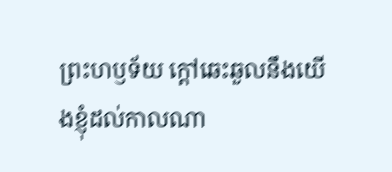ព្រះហឫទ័យ ក្ដៅឆេះឆួលនឹងយើងខ្ញុំដល់កាលណា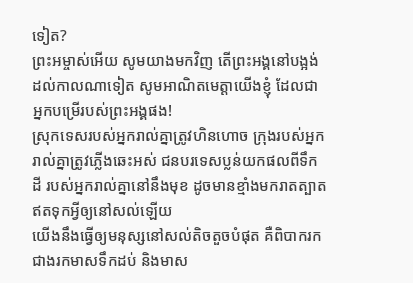ទៀត?
ព្រះអម្ចាស់អើយ សូមយាងមកវិញ តើព្រះអង្គនៅបង្អង់ដល់កាលណាទៀត សូមអាណិតមេត្តាយើងខ្ញុំ ដែលជាអ្នកបម្រើរបស់ព្រះអង្គផង!
ស្រុកទេសរបស់អ្នករាល់គ្នាត្រូវហិនហោច ក្រុងរបស់អ្នករាល់គ្នាត្រូវភ្លើងឆេះអស់ ជនបរទេសប្លន់យកផលពីទឹកដី របស់អ្នករាល់គ្នានៅនឹងមុខ ដូចមានខ្មាំងមករាតត្បាត ឥតទុកអ្វីឲ្យនៅសល់ឡើយ
យើងនឹងធ្វើឲ្យមនុស្សនៅសល់តិចតួចបំផុត គឺពិបាករកជាងរកមាសទឹកដប់ និងមាស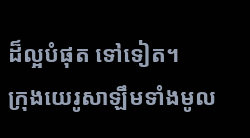ដ៏ល្អបំផុត ទៅទៀត។
ក្រុងយេរូសាឡឹមទាំងមូល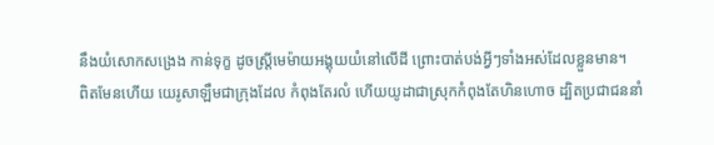នឹងយំសោកសង្រេង កាន់ទុក្ខ ដូចស្ត្រីមេម៉ាយអង្គុយយំនៅលើដី ព្រោះបាត់បង់អ្វីៗទាំងអស់ដែលខ្លួនមាន។
ពិតមែនហើយ យេរូសាឡឹមជាក្រុងដែល កំពុងតែរលំ ហើយយូដាជាស្រុកកំពុងតែហិនហោច ដ្បិតប្រជាជននាំ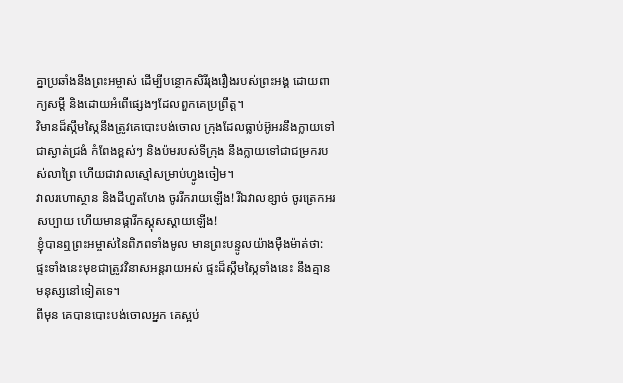គ្នាប្រឆាំងនឹងព្រះអម្ចាស់ ដើម្បីបន្ថោកសិរីរុងរឿងរបស់ព្រះអង្គ ដោយពាក្យសម្ដី និងដោយអំពើផ្សេងៗដែលពួកគេប្រព្រឹត្ត។
វិមានដ៏ស្កឹមស្កៃនឹងត្រូវគេបោះបង់ចោល ក្រុងដែលធ្លាប់អ៊ូអរនឹងក្លាយទៅជាស្ងាត់ជ្រងំ កំពែងខ្ពស់ៗ និងប៉មរបស់ទីក្រុង នឹងក្លាយទៅជាជម្រករបស់លាព្រៃ ហើយជាវាលស្មៅសម្រាប់ហ្វូងចៀម។
វាលរហោស្ថាន និងដីហួតហែង ចូររីករាយឡើង! រីឯវាលខ្សាច់ ចូរត្រេកអរសប្បាយ ហើយមានផ្ការីកស្គុសស្គាយឡើង!
ខ្ញុំបានឮព្រះអម្ចាស់នៃពិភពទាំងមូល មានព្រះបន្ទូលយ៉ាងម៉ឺងម៉ាត់ថា: ផ្ទះទាំងនេះមុខជាត្រូវវិនាសអន្តរាយអស់ ផ្ទះដ៏ស្កឹមស្កៃទាំងនេះ នឹងគ្មានមនុស្សនៅទៀតទេ។
ពីមុន គេបានបោះបង់ចោលអ្នក គេស្អប់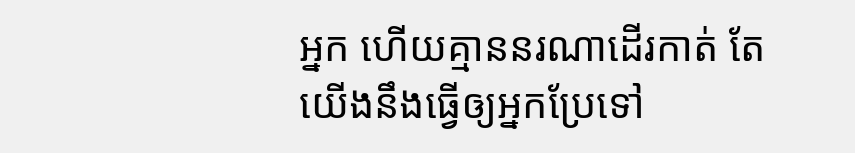អ្នក ហើយគ្មាននរណាដើរកាត់ តែយើងនឹងធ្វើឲ្យអ្នកប្រែទៅ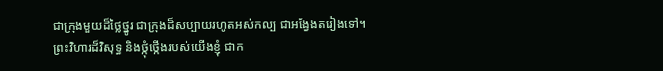ជាក្រុងមួយដ៏ថ្លៃថ្នូរ ជាក្រុងដ៏សប្បាយរហូតអស់កល្ប ជាអង្វែងតរៀងទៅ។
ព្រះវិហារដ៏វិសុទ្ធ និងថ្កុំថ្កើងរបស់យើងខ្ញុំ ជាក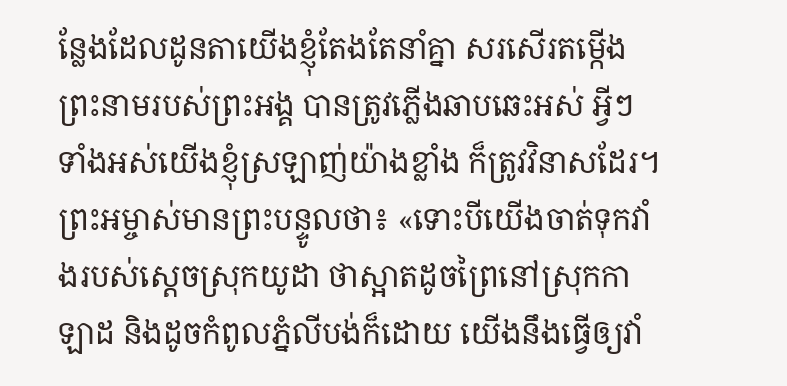ន្លែងដែលដូនតាយើងខ្ញុំតែងតែនាំគ្នា សរសើរតម្កើងព្រះនាមរបស់ព្រះអង្គ បានត្រូវភ្លើងឆាបឆេះអស់ អ្វីៗទាំងអស់យើងខ្ញុំស្រឡាញ់យ៉ាងខ្លាំង ក៏ត្រូវវិនាសដែរ។
ព្រះអម្ចាស់មានព្រះបន្ទូលថា៖ «ទោះបីយើងចាត់ទុកវាំងរបស់ស្ដេចស្រុកយូដា ថាស្អាតដូចព្រៃនៅស្រុកកាឡាដ និងដូចកំពូលភ្នំលីបង់ក៏ដោយ យើងនឹងធ្វើឲ្យវាំ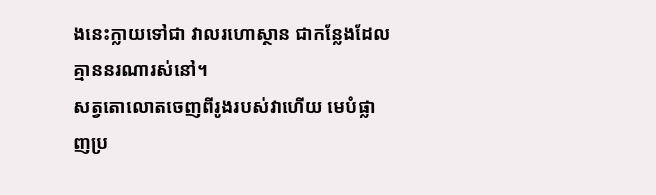ងនេះក្លាយទៅជា វាលរហោស្ថាន ជាកន្លែងដែលគ្មាននរណារស់នៅ។
សត្វតោលោតចេញពីរូងរបស់វាហើយ មេបំផ្លាញប្រ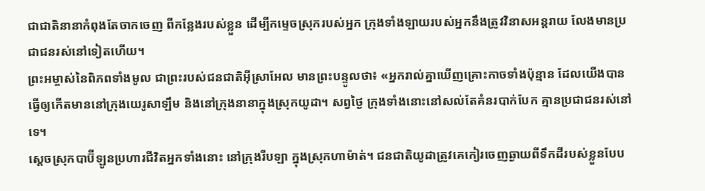ជាជាតិនានាកំពុងតែចាកចេញ ពីកន្លែងរបស់ខ្លួន ដើម្បីកម្ទេចស្រុករបស់អ្នក ក្រុងទាំងឡាយរបស់អ្នកនឹងត្រូវវិនាសអន្តរាយ លែងមានប្រជាជនរស់នៅទៀតហើយ។
ព្រះអម្ចាស់នៃពិភពទាំងមូល ជាព្រះរបស់ជនជាតិអ៊ីស្រាអែល មានព្រះបន្ទូលថា៖ «អ្នករាល់គ្នាឃើញគ្រោះកាចទាំងប៉ុន្មាន ដែលយើងបានធ្វើឲ្យកើតមាននៅក្រុងយេរូសាឡឹម និងនៅក្រុងនានាក្នុងស្រុកយូដា។ សព្វថ្ងៃ ក្រុងទាំងនោះនៅសល់តែគំនរបាក់បែក គ្មានប្រជាជនរស់នៅទេ។
ស្ដេចស្រុកបាប៊ីឡូនប្រហារជីវិតអ្នកទាំងនោះ នៅក្រុងរីបឡា ក្នុងស្រុកហាម៉ាត់។ ជនជាតិយូដាត្រូវគេកៀរចេញឆ្ងាយពីទឹកដីរបស់ខ្លួនបែប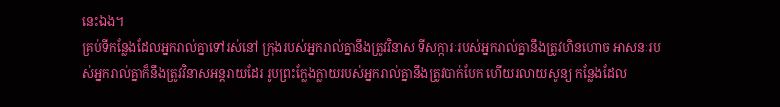នេះឯង។
គ្រប់ទីកន្លែងដែលអ្នករាល់គ្នាទៅរស់នៅ ក្រុងរបស់អ្នករាល់គ្នានឹងត្រូវវិនាស ទីសក្ការៈរបស់អ្នករាល់គ្នានឹងត្រូវហិនហោច អាសនៈរបស់អ្នករាល់គ្នាក៏នឹងត្រូវវិនាសអន្តរាយដែរ រូបព្រះក្លែងក្លាយរបស់អ្នករាល់គ្នានឹងត្រូវបាក់បែក ហើយរលាយសូន្យ កន្លែងដែល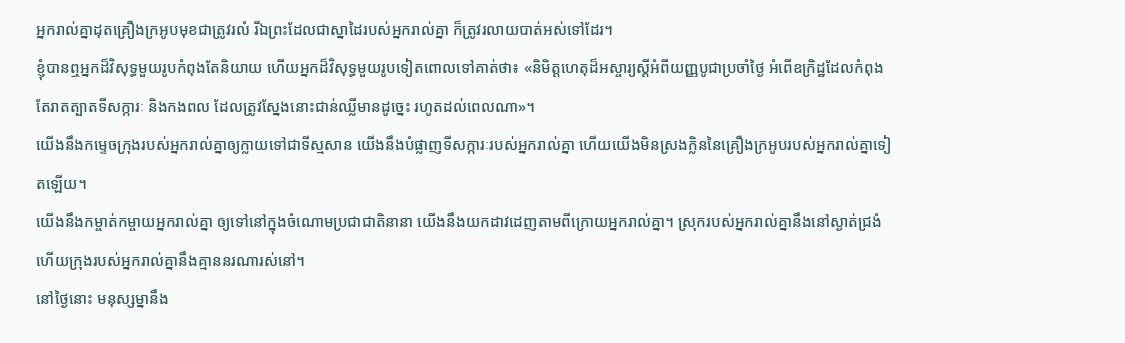អ្នករាល់គ្នាដុតគ្រឿងក្រអូបមុខជាត្រូវរលំ រីឯព្រះដែលជាស្នាដៃរបស់អ្នករាល់គ្នា ក៏ត្រូវរលាយបាត់អស់ទៅដែរ។
ខ្ញុំបានឮអ្នកដ៏វិសុទ្ធមួយរូបកំពុងតែនិយាយ ហើយអ្នកដ៏វិសុទ្ធមួយរូបទៀតពោលទៅគាត់ថា៖ «និមិត្តហេតុដ៏អស្ចារ្យស្ដីអំពីយញ្ញបូជាប្រចាំថ្ងៃ អំពើឧក្រិដ្ឋដែលកំពុងតែរាតត្បាតទីសក្ការៈ និងកងពល ដែលត្រូវស្នែងនោះជាន់ឈ្លីមានដូច្នេះ រហូតដល់ពេលណា»។
យើងនឹងកម្ទេចក្រុងរបស់អ្នករាល់គ្នាឲ្យក្លាយទៅជាទីស្មសាន យើងនឹងបំផ្លាញទីសក្ការៈរបស់អ្នករាល់គ្នា ហើយយើងមិនស្រងក្លិននៃគ្រឿងក្រអូបរបស់អ្នករាល់គ្នាទៀតឡើយ។
យើងនឹងកម្ចាត់កម្ចាយអ្នករាល់គ្នា ឲ្យទៅនៅក្នុងចំណោមប្រជាជាតិនានា យើងនឹងយកដាវដេញតាមពីក្រោយអ្នករាល់គ្នា។ ស្រុករបស់អ្នករាល់គ្នានឹងនៅស្ងាត់ជ្រងំ ហើយក្រុងរបស់អ្នករាល់គ្នានឹងគ្មាននរណារស់នៅ។
នៅថ្ងៃនោះ មនុស្សម្នានឹង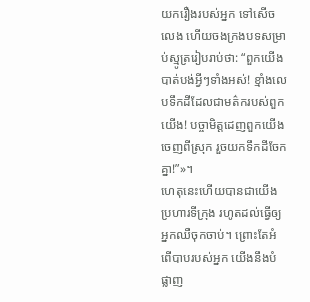យករឿងរបស់អ្នក ទៅសើចលេង ហើយចងក្រងបទសម្រាប់ស្មូត្ររៀបរាប់ថា: “ពួកយើងបាត់បង់អ្វីៗទាំងអស់! ខ្មាំងលេបទឹកដីដែលជាមត៌ករបស់ពួកយើង! បច្ចាមិត្តដេញពួកយើងចេញពីស្រុក រួចយកទឹកដីចែកគ្នា!”»។
ហេតុនេះហើយបានជាយើងប្រហារទីក្រុង រហូតដល់ធ្វើឲ្យអ្នកឈឺចុកចាប់។ ព្រោះតែអំពើបាបរបស់អ្នក យើងនឹងបំផ្លាញ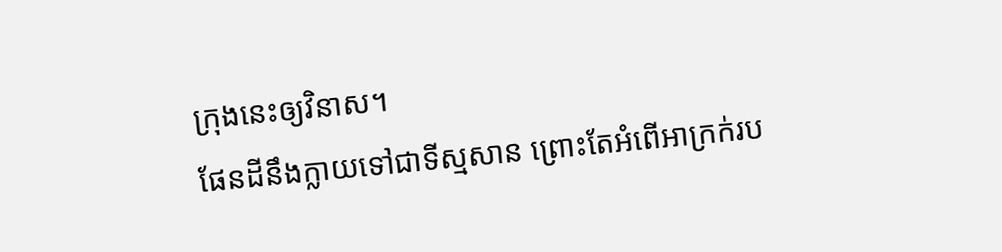ក្រុងនេះឲ្យវិនាស។
ផែនដីនឹងក្លាយទៅជាទីស្មសាន ព្រោះតែអំពើអាក្រក់រប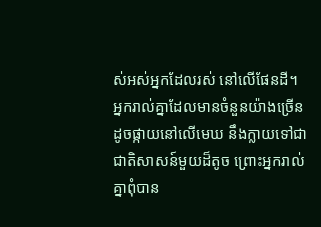ស់អស់អ្នកដែលរស់ នៅលើផែនដី។
អ្នករាល់គ្នាដែលមានចំនួនយ៉ាងច្រើនដូចផ្កាយនៅលើមេឃ នឹងក្លាយទៅជាជាតិសាសន៍មួយដ៏តូច ព្រោះអ្នករាល់គ្នាពុំបាន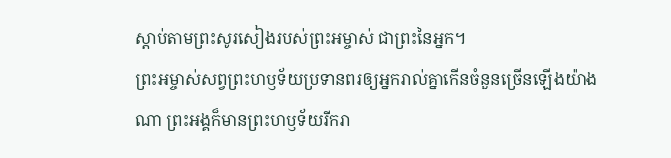ស្ដាប់តាមព្រះសូរសៀងរបស់ព្រះអម្ចាស់ ជាព្រះនៃអ្នក។
ព្រះអម្ចាស់សព្វព្រះហឫទ័យប្រទានពរឲ្យអ្នករាល់គ្នាកើនចំនួនច្រើនឡើងយ៉ាងណា ព្រះអង្គក៏មានព្រះហឫទ័យរីករា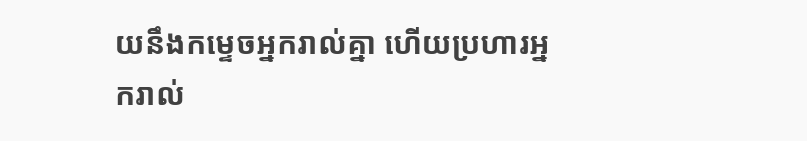យនឹងកម្ទេចអ្នករាល់គ្នា ហើយប្រហារអ្នករាល់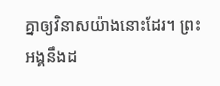គ្នាឲ្យវិនាសយ៉ាងនោះដែរ។ ព្រះអង្គនឹងដ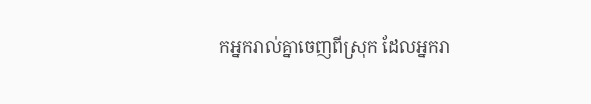កអ្នករាល់គ្នាចេញពីស្រុក ដែលអ្នករា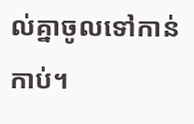ល់គ្នាចូលទៅកាន់កាប់។